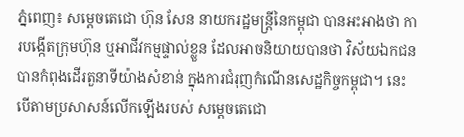ភ្នំពេញ៖ សម្ដេចតេជោ ហ៊ុន សែន នាយករដ្ឋមន្រ្តីនៃកម្ពុជា បានអះអាងថា ការបង្កើតក្រុមហ៊ុន ឬអាជីវកម្មផ្ទាល់ខ្លួន ដែលអាចនិយាយបានថា វិស័យឯកជន បានកំពុងដើរតួនាទីយ៉ាងសំខាន់ ក្នុងការជំរុញកំណើនសេដ្ឋកិច្ចកម្ពុជា។ នេះបើតាមប្រសាសន៍លើកឡើងរបស់ សម្ដេចតេជោ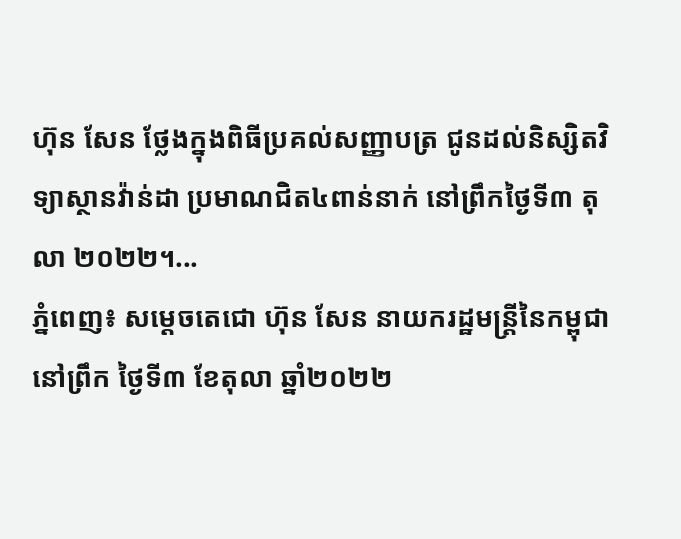ហ៊ុន សែន ថ្លែងក្នុងពិធីប្រគល់សញ្ញាបត្រ ជូនដល់និស្សិតវិទ្យាស្ថានវ៉ាន់ដា ប្រមាណជិត៤ពាន់នាក់ នៅព្រឹកថ្ងៃទី៣ តុលា ២០២២។...
ភ្នំពេញ៖ សម្តេចតេជោ ហ៊ុន សែន នាយករដ្ឋមន្ត្រីនៃកម្ពុជា នៅព្រឹក ថ្ងៃទី៣ ខែតុលា ឆ្នាំ២០២២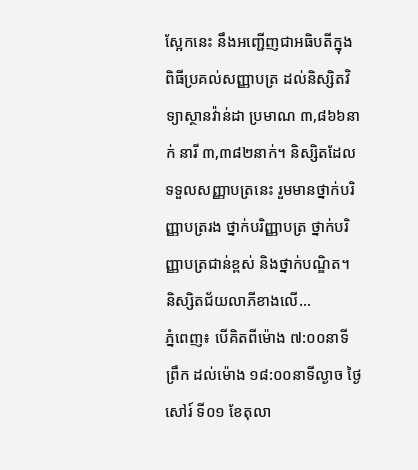ស្អែកនេះ នឹងអញ្ជើញជាអធិបតីក្នុងពិធីប្រគល់សញ្ញាបត្រ ដល់និស្សិតវិទ្យាស្ថានវ៉ាន់ដា ប្រមាណ ៣,៨៦៦នាក់ នារី ៣,៣៨២នាក់។ និស្សិតដែលទទួលសញ្ញាបត្រនេះ រួមមានថ្នាក់បរិញ្ញាបត្ររង ថ្នាក់បរិញ្ញាបត្រ ថ្នាក់បរិញ្ញាបត្រជាន់ខ្ពស់ និងថ្នាក់បណ្ឌិត។ និស្សិតជ័យលាភីខាងលើ...
ភ្នំពេញ៖ បើគិតពីម៉ោង ៧:០០នាទីព្រឹក ដល់ម៉ោង ១៨:០០នាទីល្ងាច ថ្ងៃសៅរ៍ ទី០១ ខែតុលា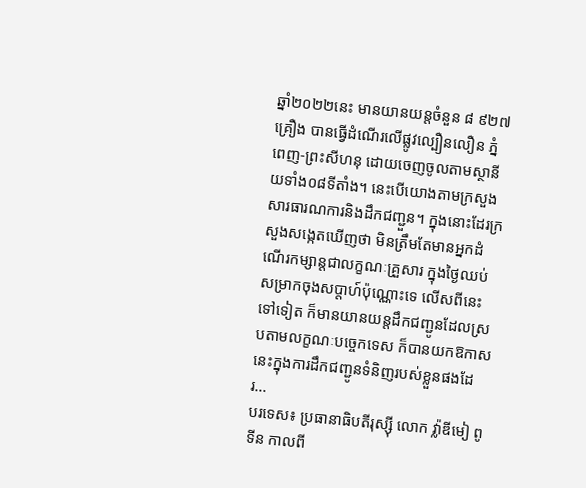ឆ្នាំ២០២២នេះ មានយានយន្តចំនួន ៨ ៩២៧ គ្រឿង បានធ្វើដំណើរលើផ្លូវល្បឿនលឿន ភ្នំពេញ-ព្រះសីហនុ ដោយចេញចូលតាមស្ថានីយទាំង០៨ទីតាំង។ នេះបើយោងតាមក្រសួងសារធារណការនិងដឹកជញ្ជួន។ ក្នុងនោះដែរក្រសួងសង្កេតឃើញថា មិនត្រឹមតែមានអ្នកដំណើរកម្សាន្តជាលក្ខណៈគ្រួសារ ក្នុងថ្ងៃឈប់សម្រាកចុងសប្តាហ៍ប៉ុណ្ណោះទេ លើសពីនេះទៅទៀត ក៏មានយានយន្តដឹកជញ្ជូនដែលស្របតាមលក្ខណៈបច្ចេកទេស ក៏បានយកឱកាសនេះក្នុងការដឹកជញ្ជូនទំនិញរបស់ខ្លួនផងដែរ...
បរទេស៖ ប្រធានាធិបតីរុស្ស៊ី លោក វ្ល៉ាឌីមៀ ពូទីន កាលពី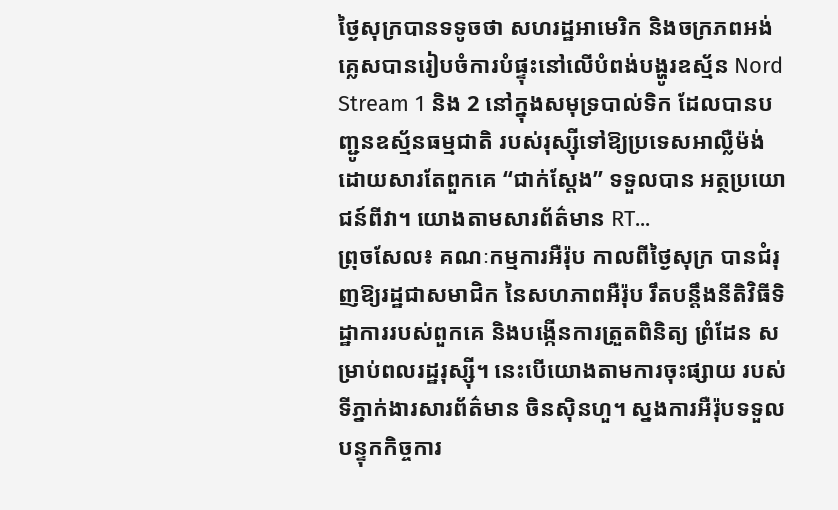ថ្ងៃសុក្របានទទូចថា សហរដ្ឋអាមេរិក និងចក្រភពអង់គ្លេសបានរៀបចំការបំផ្ទុះនៅលើបំពង់បង្ហូរឧស្ម័ន Nord Stream 1 និង 2 នៅក្នុងសមុទ្របាល់ទិក ដែលបានបញ្ជូនឧស្ម័នធម្មជាតិ របស់រុស្ស៊ីទៅឱ្យប្រទេសអាល្លឺម៉ង់ ដោយសារតែពួកគេ “ជាក់ស្តែង” ទទួលបាន អត្ថប្រយោជន៍ពីវា។ យោងតាមសារព័ត៌មាន RT...
ព្រុចសែល៖ គណៈកម្មការអឺរ៉ុប កាលពីថ្ងៃសុក្រ បានជំរុញឱ្យរដ្ឋជាសមាជិក នៃសហភាពអឺរ៉ុប រឹតបន្តឹងនីតិវិធីទិដ្ឋាការរបស់ពួកគេ និងបង្កើនការត្រួតពិនិត្យ ព្រំដែន សម្រាប់ពលរដ្ឋរុស្ស៊ី។ នេះបើយោងតាមការចុះផ្សាយ របស់ទីភ្នាក់ងារសារព័ត៌មាន ចិនស៊ិនហួ។ ស្នងការអឺរ៉ុបទទួលបន្ទុកកិច្ចការ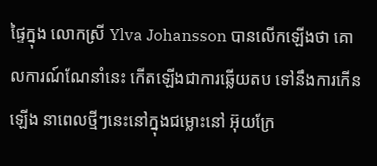ផ្ទៃក្នុង លោកស្រី Ylva Johansson បានលើកឡើងថា គោលការណ៍ណែនាំនេះ កើតឡើងជាការឆ្លើយតប ទៅនឹងការកើនឡើង នាពេលថ្មីៗនេះនៅក្នុងជម្លោះនៅ អ៊ុយក្រែ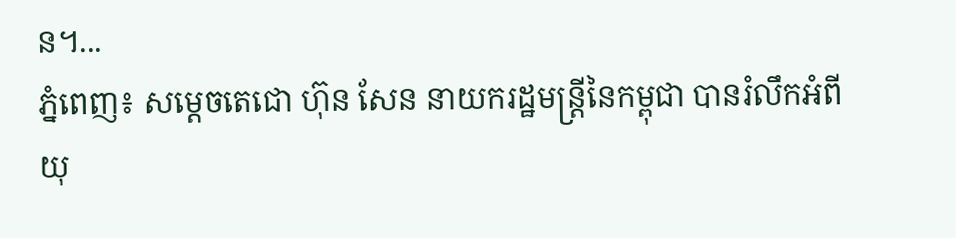ន។...
ភ្នំពេញ៖ សម្ដេចតេជោ ហ៊ុន សែន នាយករដ្ឋមន្រ្តីនៃកម្ពុជា បានរំលឹកអំពីយុ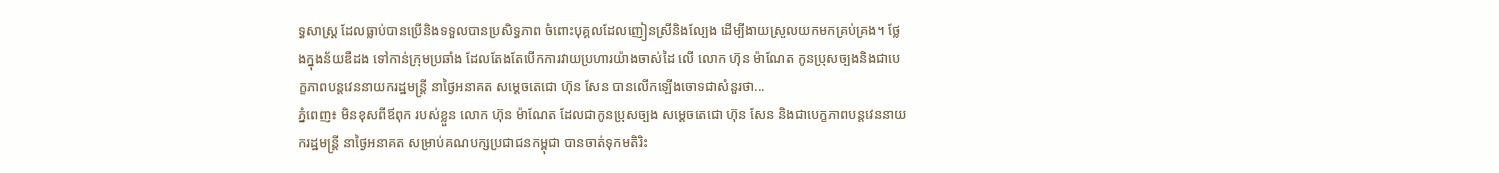ទ្ធសាស្រ្ត ដែលធ្លាប់បានប្រើនិងទទួលបានប្រសិទ្ធភាព ចំពោះបុគ្គលដែលញៀនស្រីនិងល្បែង ដើម្បីងាយស្រួលយកមកគ្រប់គ្រង។ ថ្លែងក្នុងន័យឌឺដង ទៅកាន់ក្រុមប្រឆាំង ដែលតែងតែបើកការវាយប្រហារយ៉ាងចាស់ដៃ លើ លោក ហ៊ុន ម៉ាណែត កូនប្រុសច្បងនិងជាបេក្ខភាពបន្តវេននាយករដ្ឋមន្រ្តី នាថ្ងៃអនាគត សម្ដេចតេជោ ហ៊ុន សែន បានលើកឡើងចោទជាសំនួរថា...
ភ្នំពេញ៖ មិនខុសពីឪពុក របស់ខ្លួន លោក ហ៊ុន ម៉ាណែត ដែលជាកូនប្រុសច្បង សម្ដេចតេជោ ហ៊ុន សែន និងជាបេក្ខភាពបន្តវេននាយករដ្ឋមន្រ្តី នាថ្ងៃអនាគត សម្រាប់គណបក្សប្រជាជនកម្ពុជា បានចាត់ទុកមតិរិះ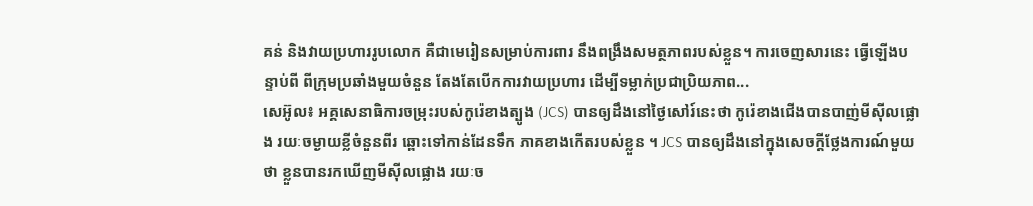គន់ និងវាយប្រហាររូបលោក គឺជាមេរៀនសម្រាប់ការពារ នឹងពង្រឹងសមត្ថភាពរបស់ខ្លួន។ ការចេញសារនេះ ធ្វើឡើងបន្ទាប់ពី ពីក្រុមប្រឆាំងមួយចំនួន តែងតែបើកការវាយប្រហារ ដើម្បីទម្លាក់ប្រជាប្រិយភាព...
សេអ៊ូល៖ អគ្គសេនាធិការចម្រុះរបស់កូរ៉េខាងត្បូង (JCS) បានឲ្យដឹងនៅថ្ងៃសៅរ៍នេះថា កូរ៉េខាងជើងបានបាញ់មីស៊ីលផ្លោង រយៈចម្ងាយខ្លីចំនួនពីរ ឆ្ពោះទៅកាន់ដែនទឹក ភាគខាងកើតរបស់ខ្លួន ។ JCS បានឲ្យដឹងនៅក្នុងសេចក្តីថ្លែងការណ៍មួយថា ខ្លួនបានរកឃើញមីស៊ីលផ្លោង រយៈច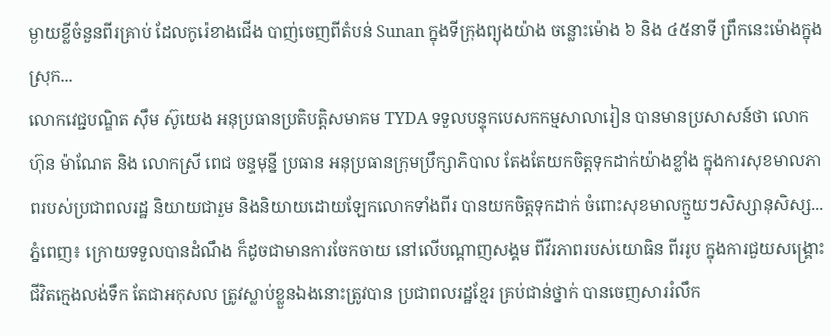ម្ងាយខ្លីចំនួនពីរគ្រាប់ ដែលកូរ៉េខាងជើង បាញ់ចេញពីតំបន់ Sunan ក្នុងទីក្រុងព្យុងយ៉ាង ចន្លោះម៉ោង ៦ និង ៤៥នាទី ព្រឹកនេះម៉ោងក្នុងស្រុក...
លោកវេជ្ជបណ្ឌិត ស៊ឹម ស៊ូយេង អនុប្រធានប្រតិបត្តិសមាគម TYDA ទទួលបន្ទុកបេសកកម្មសាលារៀន បានមានប្រសាសន៍ថា លោក ហ៊ុន ម៉ាណែត និង លោកស្រី ពេជ ចន្ទមុន្នី ប្រធាន អនុប្រធានក្រុមប្រឹក្សាភិបាល តែងតែយកចិត្តទុកដាក់យ៉ាងខ្លាំង ក្នុងការសុខមាលភាពរបស់ប្រជាពលរដ្ឋ និយាយជារួម និងនិយាយដោយឡែកលោកទាំងពីរ បានយកចិត្តទុកដាក់ ចំពោះសុខមាលក្មួយៗសិស្សានុសិស្ស...
ភ្នំពេញ៖ ក្រោយទទួលបានដំណឹង ក៏ដូចជាមានការចែកចាយ នៅលើបណ្ដាញសង្គម ពីវីរភាពរបស់យោធិន ពីររូប ក្នុងការជួយសង្គ្រោះជីវិតក្មេងលង់ទឹក តែជាអកុសល ត្រូវស្លាប់ខ្លួនឯងនោះត្រូវបាន ប្រជាពលរដ្ឋខ្មែរ គ្រប់ជាន់ថ្នាក់ បានចេញសាររំលឹក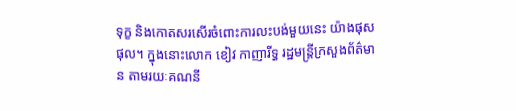ទុក្ខ និងកោតសរសើរចំពោះការលះបង់មួយនេះ យ៉ាងផុសផុល។ ក្នុងនោះលោក ខៀវ កាញារីទ្ធ រដ្ឋមន្ត្រីក្រសួងព័ត៌មាន តាមរយៈគណនី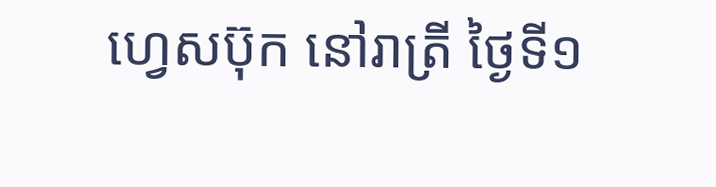ហ្វេសប៊ុក នៅរាត្រី ថ្ងៃទី១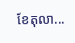ខែតុលា...